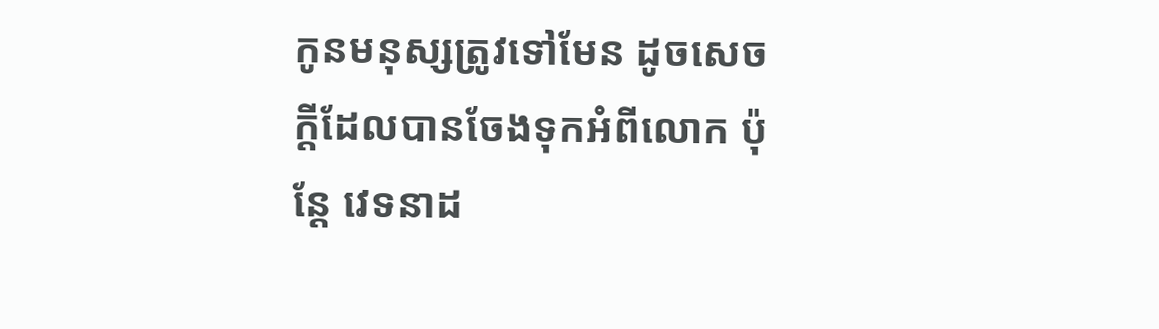កូនមនុស្សត្រូវទៅមែន ដូចសេចក្តីដែលបានចែងទុកអំពីលោក ប៉ុន្តែ វេទនាដ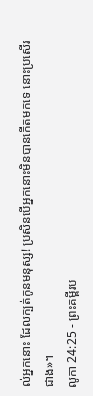ល់អ្នកនោះ ដែលក្បត់កូនមនុស្ស! ប្រសិនបើអ្នកនោះមិនបានកើតមកទេ នោះប្រសើរជាង»។
លូកា 24:25 - ព្រះគម្ពីរប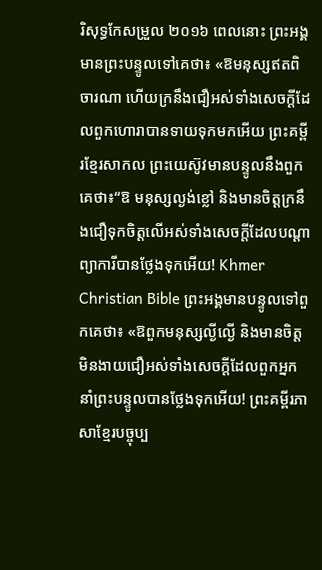រិសុទ្ធកែសម្រួល ២០១៦ ពេលនោះ ព្រះអង្គមានព្រះបន្ទូលទៅគេថា៖ «ឱមនុស្សឥតពិចារណា ហើយក្រនឹងជឿអស់ទាំងសេចក្តីដែលពួកហោរាបានទាយទុកមកអើយ ព្រះគម្ពីរខ្មែរសាកល ព្រះយេស៊ូវមានបន្ទូលនឹងពួកគេថា៖“ឱ មនុស្សល្ងង់ខ្លៅ និងមានចិត្តក្រនឹងជឿទុកចិត្តលើអស់ទាំងសេចក្ដីដែលបណ្ដាព្យាការីបានថ្លែងទុកអើយ! Khmer Christian Bible ព្រះអង្គមានបន្ទូលទៅពួកគេថា៖ «ឱពួកមនុស្សល្ងីល្ងើ និងមានចិត្តមិនងាយជឿអស់ទាំងសេចក្ដីដែលពួកអ្នកនាំព្រះបន្ទូលបានថ្លែងទុកអើយ! ព្រះគម្ពីរភាសាខ្មែរបច្ចុប្ប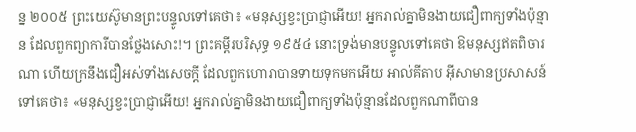ន្ន ២០០៥ ព្រះយេស៊ូមានព្រះបន្ទូលទៅគេថា៖ «មនុស្សខ្វះប្រាជ្ញាអើយ! អ្នករាល់គ្នាមិនងាយជឿពាក្យទាំងប៉ុន្មាន ដែលពួកព្យាការីបានថ្លែងសោះ!។ ព្រះគម្ពីរបរិសុទ្ធ ១៩៥៤ នោះទ្រង់មានបន្ទូលទៅគេថា ឱមនុស្សឥតពិចារណា ហើយក្រនឹងជឿអស់ទាំងសេចក្ដី ដែលពួកហោរាបានទាយទុកមកអើយ អាល់គីតាប អ៊ីសាមានប្រសាសន៍ទៅគេថា៖ «មនុស្សខ្វះប្រាជ្ញាអើយ! អ្នករាល់គ្នាមិនងាយជឿពាក្យទាំងប៉ុន្មានដែលពួកណាពីបាន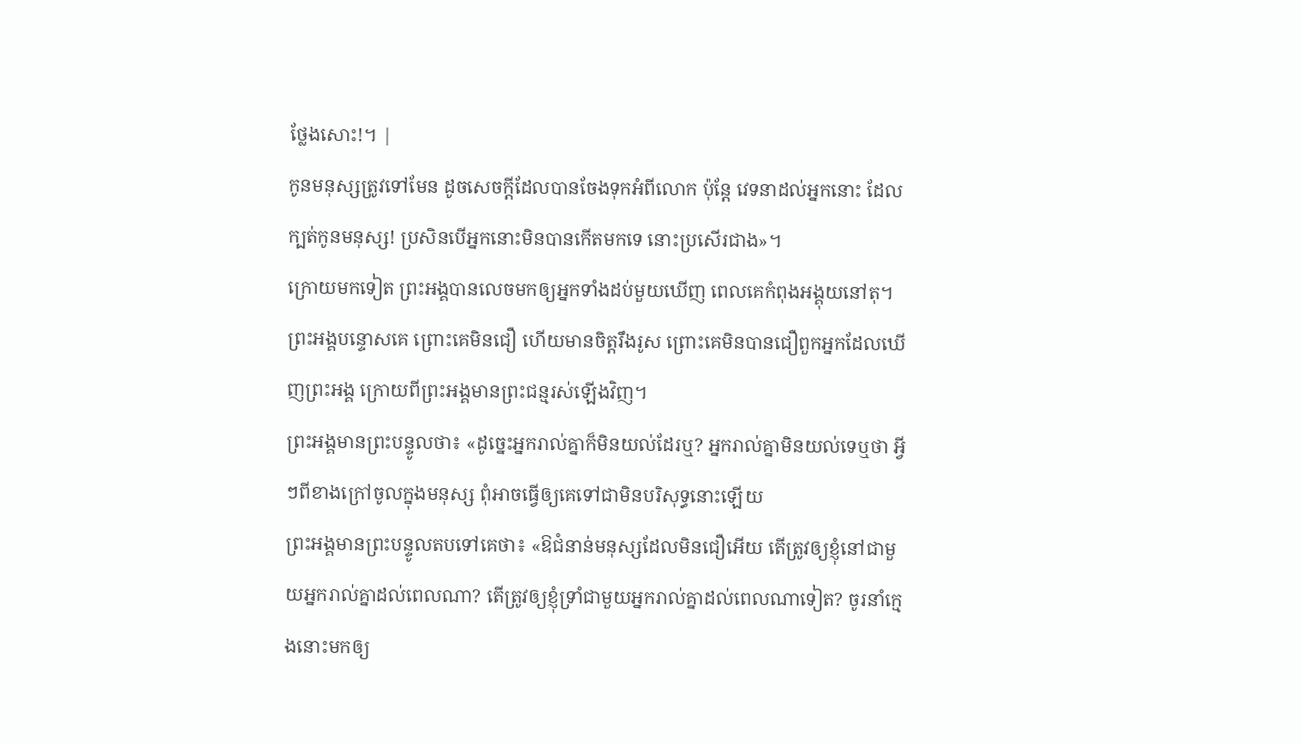ថ្លែងសោះ!។ |
កូនមនុស្សត្រូវទៅមែន ដូចសេចក្តីដែលបានចែងទុកអំពីលោក ប៉ុន្តែ វេទនាដល់អ្នកនោះ ដែលក្បត់កូនមនុស្ស! ប្រសិនបើអ្នកនោះមិនបានកើតមកទេ នោះប្រសើរជាង»។
ក្រោយមកទៀត ព្រះអង្គបានលេចមកឲ្យអ្នកទាំងដប់មួយឃើញ ពេលគេកំពុងអង្គុយនៅតុ។ ព្រះអង្គបន្ទោសគេ ព្រោះគេមិនជឿ ហើយមានចិត្តរឹងរូស ព្រោះគេមិនបានជឿពួកអ្នកដែលឃើញព្រះអង្គ ក្រោយពីព្រះអង្គមានព្រះជន្មរស់ឡើងវិញ។
ព្រះអង្គមានព្រះបន្ទូលថា៖ «ដូច្នេះអ្នករាល់គ្នាក៏មិនយល់ដែរឬ? អ្នករាល់គ្នាមិនយល់ទេឬថា អ្វីៗពីខាងក្រៅចូលក្នុងមនុស្ស ពុំអាចធ្វើឲ្យគេទៅជាមិនបរិសុទ្ធនោះឡើយ
ព្រះអង្គមានព្រះបន្ទូលតបទៅគេថា៖ «ឱជំនាន់មនុស្សដែលមិនជឿអើយ តើត្រូវឲ្យខ្ញុំនៅជាមួយអ្នករាល់គ្នាដល់ពេលណា? តើត្រូវឲ្យខ្ញុំទ្រាំជាមួយអ្នករាល់គ្នាដល់ពេលណាទៀត? ចូរនាំក្មេងនោះមកឲ្យ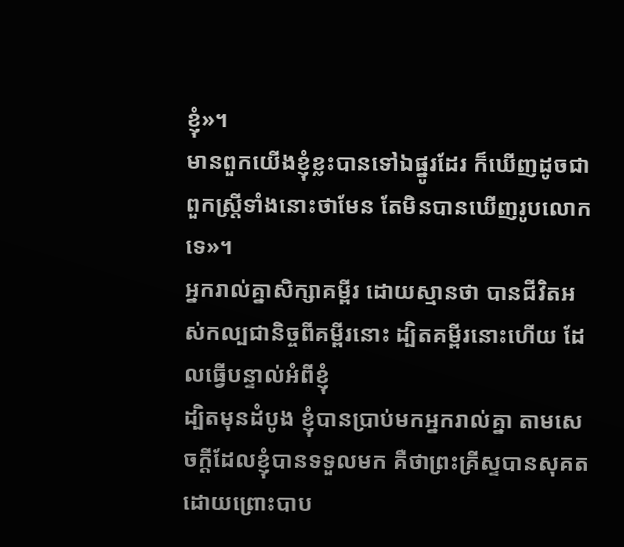ខ្ញុំ»។
មានពួកយើងខ្ញុំខ្លះបានទៅឯផ្នូរដែរ ក៏ឃើញដូចជាពួកស្រ្តីទាំងនោះថាមែន តែមិនបានឃើញរូបលោកទេ»។
អ្នករាល់គ្នាសិក្សាគម្ពីរ ដោយស្មានថា បានជីវិតអស់កល្បជានិច្ចពីគម្ពីរនោះ ដ្បិតគម្ពីរនោះហើយ ដែលធ្វើបន្ទាល់អំពីខ្ញុំ
ដ្បិតមុនដំបូង ខ្ញុំបានប្រាប់មកអ្នករាល់គ្នា តាមសេចក្តីដែលខ្ញុំបានទទួលមក គឺថាព្រះគ្រីស្ទបានសុគត ដោយព្រោះបាប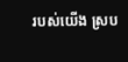របស់យើង ស្រប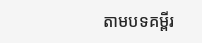តាមបទគម្ពីរ